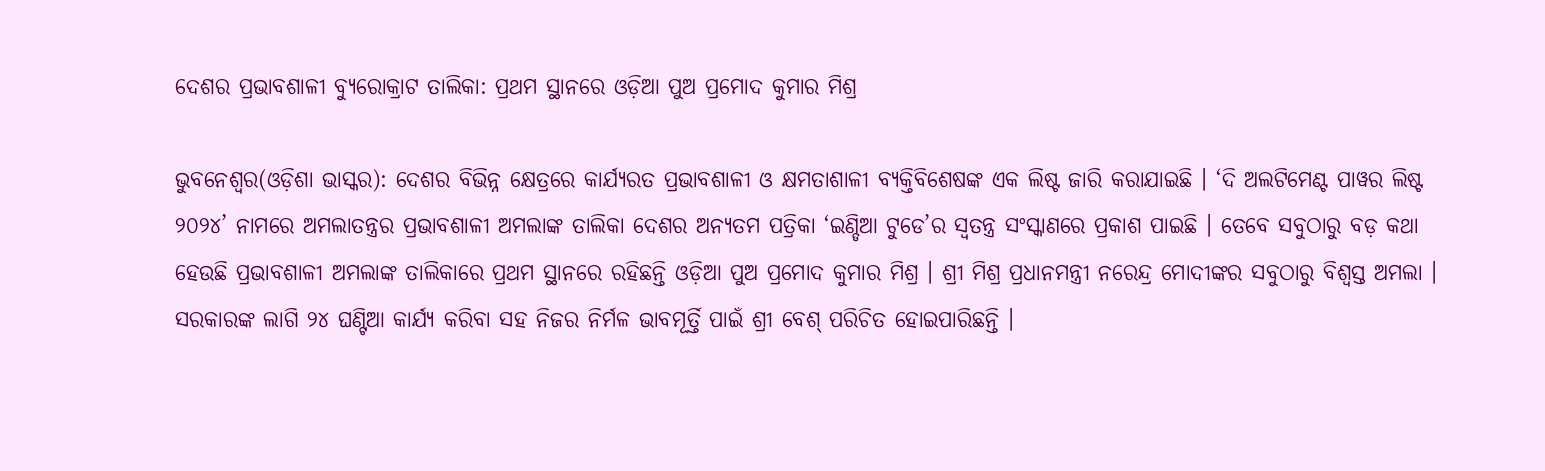ଦେଶର ପ୍ରଭାବଶାଳୀ ବ୍ୟୁରୋକ୍ରାଟ ତାଲିକା: ପ୍ରଥମ ସ୍ଥାନରେ ଓଡ଼ିଆ ପୁଅ ପ୍ରମୋଦ କୁମାର ମିଶ୍ର

ଭୁବନେଶ୍ୱର(ଓଡ଼ିଶା ଭାସ୍କର): ଦେଶର ବିଭିନ୍ନ କ୍ଷେତ୍ରରେ କାର୍ଯ୍ୟରତ ପ୍ରଭାବଶାଳୀ ଓ କ୍ଷମତାଶାଳୀ ବ୍ୟକ୍ତିବିଶେଷଙ୍କ ଏକ ଲିଷ୍ଟ ଜାରି କରାଯାଇଛି । ‘ଦି ଅଲଟିମେଣ୍ଟ ପାୱର ଲିଷ୍ଟ ୨୦୨୪’ ନାମରେ ଅମଲାତନ୍ତ୍ରର ପ୍ରଭାବଶାଳୀ ଅମଲାଙ୍କ ତାଲିକା ଦେଶର ଅନ୍ୟତମ ପତ୍ରିକା ‘ଇଣ୍ଡିଆ ଟୁଡେ’ର ସ୍ୱତନ୍ତ୍ର ସଂସ୍କାଣରେ ପ୍ରକାଶ ପାଇଛି । ତେବେ ସବୁଠାରୁ ବଡ଼ କଥା ହେଉଛି ପ୍ରଭାବଶାଳୀ ଅମଲାଙ୍କ ତାଲିକାରେ ପ୍ରଥମ ସ୍ଥାନରେ ରହିଛନ୍ତି ଓଡ଼ିଆ ପୁଅ ପ୍ରମୋଦ କୁମାର ମିଶ୍ର । ଶ୍ରୀ ମିଶ୍ର ପ୍ରଧାନମନ୍ତ୍ରୀ ନରେନ୍ଦ୍ର ମୋଦୀଙ୍କର ସବୁଠାରୁ ବିଶ୍ୱସ୍ତ ଅମଲା । ସରକାରଙ୍କ ଲାଗି ୨୪ ଘଣ୍ଟିଆ କାର୍ଯ୍ୟ କରିବା ସହ ନିଜର ନିର୍ମଳ ଭାବମୂର୍ତ୍ତି ପାଇଁ ଶ୍ରୀ ବେଶ୍ ପରିଚିତ ହୋଇପାରିଛନ୍ତି ।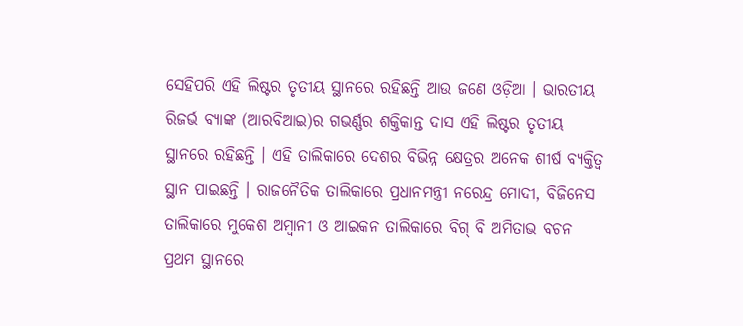ସେହିପରି ଏହି ଲିଷ୍ଟର ତୃତୀୟ ସ୍ଥାନରେ ରହିଛନ୍ତି ଆଉ ଜଣେ ଓଡ଼ିଆ । ଭାରତୀୟ ରିଜର୍ଭ ବ୍ୟାଙ୍କ (ଆରବିଆଇ)ର ଗଭର୍ଣ୍ଣର ଶକ୍ତିକାନ୍ତ ଦାସ ଏହି ଲିଷ୍ଟର ତୃତୀୟ ସ୍ଥାନରେ ରହିଛନ୍ତି । ଏହି ତାଲିକାରେ ଦେଶର ବିଭିନ୍ନ କ୍ଷେତ୍ରର ଅନେକ ଶୀର୍ଷ ବ୍ୟକ୍ତିତ୍ୱ ସ୍ଥାନ ପାଇଛନ୍ତି । ରାଜନୈତିକ ତାଲିକାରେ ପ୍ରଧାନମନ୍ତ୍ରୀ ନରେନ୍ଦ୍ର ମୋଦୀ, ବିଜିନେସ ତାଲିକାରେ ମୁକେଶ ଅମ୍ବାନୀ ଓ ଆଇକନ ତାଲିକାରେ ବିଗ୍ ବି ଅମିତାଭ ବଚନ ପ୍ରଥମ ସ୍ଥାନରେ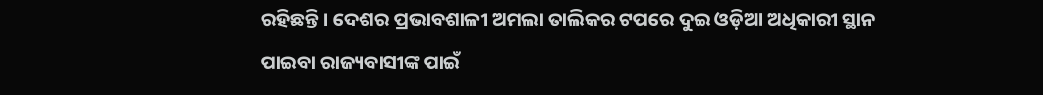ରହିଛନ୍ତି । ଦେଶର ପ୍ରଭାବଶାଳୀ ଅମଲା ତାଲିକର ଟପରେ ଦୁଇ ଓଡ଼ିଆ ଅଧିକାରୀ ସ୍ଥାନ ପାଇବା ରାଜ୍ୟବାସୀଙ୍କ ପାଇଁ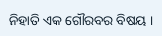ନିହାତି ଏକ ଗୌରବର ବିଷୟ ।